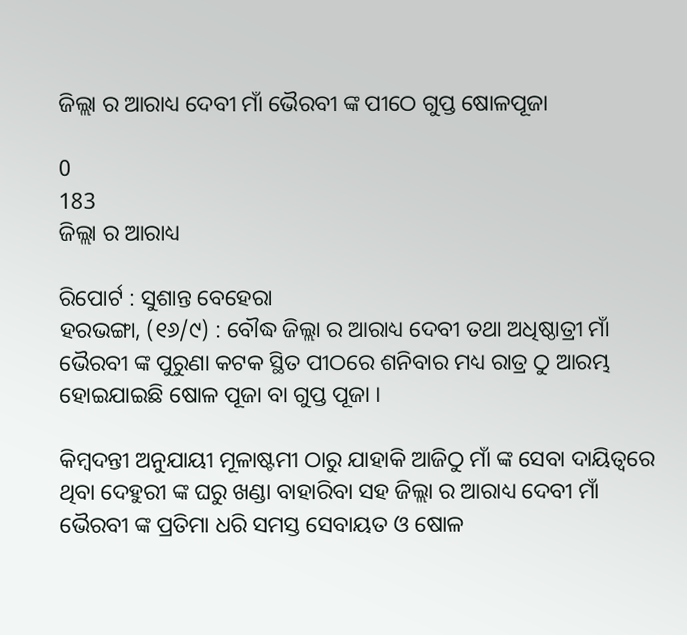ଜିଲ୍ଲା ର ଆରାଧ୍ୟ ଦେବୀ ମାଁ ଭୈରବୀ ଙ୍କ ପୀଠେ ଗୁପ୍ତ ଷୋଳପୂଜା

0
183
ଜିଲ୍ଲା ର ଆରାଧ୍ୟ

ରିପୋର୍ଟ : ସୁଶାନ୍ତ ବେହେରା
ହରଭଙ୍ଗା, (୧୬/୯) : ବୌଦ୍ଧ ଜିଲ୍ଲା ର ଆରାଧ୍ୟ ଦେବୀ ତଥା ଅଧିଷ୍ଠାତ୍ରୀ ମାଁ ଭୈରବୀ ଙ୍କ ପୁରୁଣା କଟକ ସ୍ଥିତ ପୀଠରେ ଶନିବାର ମଧ୍ୟ ରାତ୍ର ଠୁ ଆରମ୍ଭ ହୋଇଯାଇଛି ଷୋଳ ପୂଜା ବା ଗୁପ୍ତ ପୂଜା ।

କିମ୍ବଦନ୍ତୀ ଅନୁଯାୟୀ ମୂଳାଷ୍ଟମୀ ଠାରୁ ଯାହାକି ଆଜିଠୁ ମାଁ ଙ୍କ ସେବା ଦାୟିତ୍ୱରେ ଥିବା ଦେହୁରୀ ଙ୍କ ଘରୁ ଖଣ୍ଡା ବାହାରିବା ସହ ଜିଲ୍ଲା ର ଆରାଧ୍ୟ ଦେବୀ ମାଁ ଭୈରବୀ ଙ୍କ ପ୍ରତିମା ଧରି ସମସ୍ତ ସେବାୟତ ଓ ଷୋଳ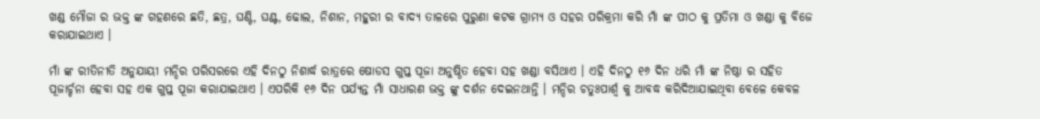ଖଣ୍ଡ ମୌଜା ର ଭକ୍ତ ଙ୍କ ଗହଣରେ ଛତି, ଛତ୍ର, ଘଣ୍ଟି, ଘଣ୍ଟ, ଢୋଲ, ନିଶାନ, ମହୁରୀ ର ବାଦ୍ୟ ତାଳରେ ପୁରୁଣା କଟକ ଗ୍ରାମ୍ୟ ଓ ସହର ପରିକ୍ରମା କରି ମାଁ ଙ୍କ ପୀଠ କୁ ପ୍ରତିମା ଓ ଖଣ୍ଡା କୁ ବିଜେ କରାଯାଇଥାଏ ।

ମାଁ ଙ୍କ ରୀତିନୀତି ଅନୁଯାୟୀ ମନ୍ଦିର ପରିସରରେ ଏହି ଦିନଠୁ ନିଶାର୍ଦ୍ଧ ରାତ୍ରରେ ଷୋଡସ ଗୁପ୍ତ ପୂଜା ଅନୁଷ୍ଠିତ ହେବା ସହ ଖଣ୍ଡା ବସିଥାଏ । ଏହି ଦିନଠୁ ୧୬ ଦିନ ଧରି ମାଁ ଙ୍କ ନିଷ୍ଠା ର ସହିତ ପୂଜାର୍ଚ୍ଚନା ହେବା ସହ ଏକ ଗୁପ୍ତ ପୂଜା କରାଯାଇଥାଏ । ଏପରିକି ୧୬ ଦିନ ପର୍ଯ୍ୟନ୍ତ ମାଁ ସାଧାରଣ ଭକ୍ତ ଙ୍କୁ ଦର୍ଶନ ଦେଇନଥାନ୍ତି । ମନ୍ଦିର ଚତୁଃପାର୍ଶ୍ଵ କୁ ଆବଦ୍ଧ କରିଦିଆଯାଇଥିବା ବେଳେ କେବଳ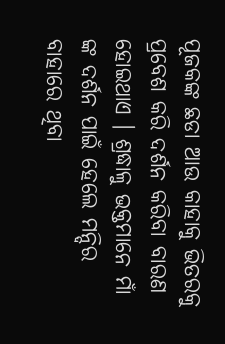ପୂଜକଙ୍କ ଛଡା ଆଉ କାହାକୁ ଭିତରକୁ ପ୍ରବେଶ କରି ଦର୍ଶନ କରିବା ବାରଣ ହୋଇଥାଏ । ଶ୍ରଦ୍ଧାଳୁ ଭକ୍ତମାନେ ମାଁ ଙ୍କ ଦର୍ଶନ ପାଇଁ ହେଲେ ମନ୍ଦିର ବାହାରେ ଥିବା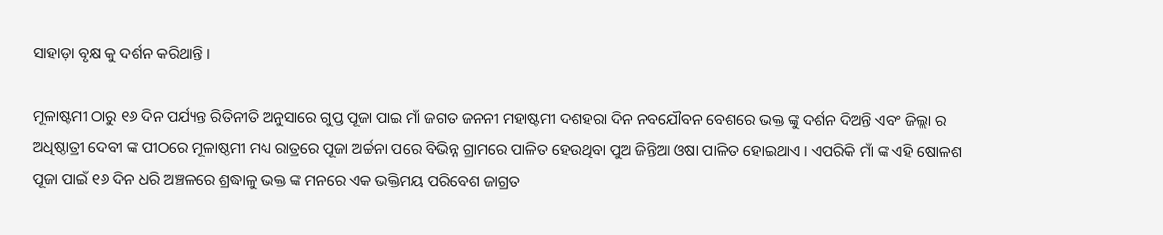ସାହାଡ଼ା ବୃକ୍ଷ କୁ ଦର୍ଶନ କରିଥାନ୍ତି ।

ମୂଳାଷ୍ଟମୀ ଠାରୁ ୧୬ ଦିନ ପର୍ଯ୍ୟନ୍ତ ରିତିନୀତି ଅନୁସାରେ ଗୁପ୍ତ ପୂଜା ପାଇ ମାଁ ଜଗତ ଜନନୀ ମହାଷ୍ଟମୀ ଦଶହରା ଦିନ ନବଯୌବନ ବେଶରେ ଭକ୍ତ ଙ୍କୁ ଦର୍ଶନ ଦିଅନ୍ତି ଏବଂ ଜିଲ୍ଲା ର ଅଧିଷ୍ଠାତ୍ରୀ ଦେବୀ ଙ୍କ ପୀଠରେ ମୂଳାଷ୍ଠମୀ ମଧ୍ୟ ରାତ୍ରରେ ପୂଜା ଅର୍ଚ୍ଚନା ପରେ ବିଭିନ୍ନ ଗ୍ରାମରେ ପାଳିତ ହେଉଥିବା ପୁଅ ଜିନ୍ତିଆ ଓଷା ପାଳିତ ହୋଇଥାଏ । ଏପରିକି ମାଁ ଙ୍କ ଏହି ଷୋଳଶ ପୂଜା ପାଇଁ ୧୬ ଦିନ ଧରି ଅଞ୍ଚଳରେ ଶ୍ରଦ୍ଧାଳୁ ଭକ୍ତ ଙ୍କ ମନରେ ଏକ ଭକ୍ତିମୟ ପରିବେଶ ଜାଗ୍ରତ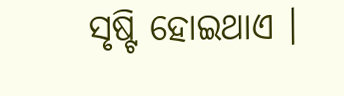ସୃଷ୍ଟି ହୋଇଥାଏ ।